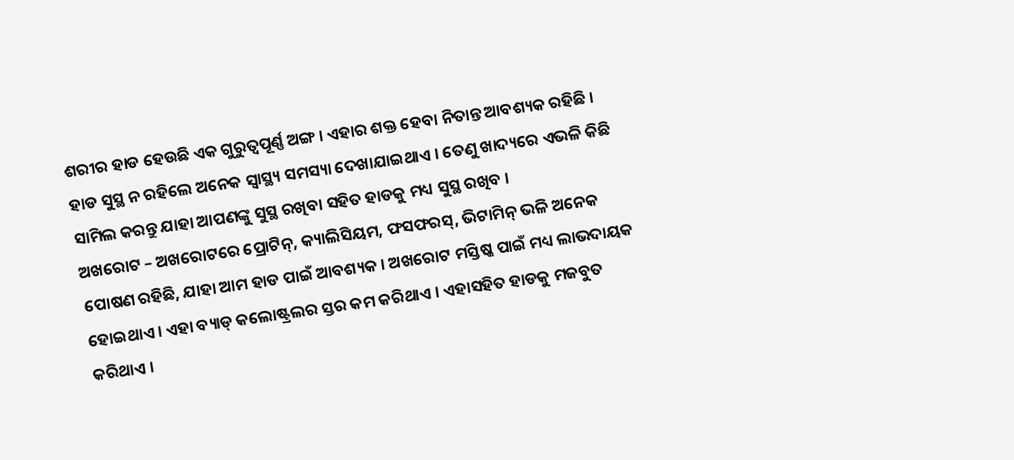ଶରୀର ହାଡ ହେଉଛି ଏକ ଗୁରୁତ୍ୱପୂର୍ଣ୍ଣ ଅଙ୍ଗ । ଏହାର ଶକ୍ତ ହେବା ନିତାନ୍ତ ଆବଶ୍ୟକ ରହିଛି । ହାଡ ସୁସ୍ଥ ନ ରହିଲେ ଅନେକ ସ୍ୱାସ୍ଥ୍ୟ ସମସ୍ୟା ଦେଖାଯାଇଥାଏ । ତେଣୁ ଖାଦ୍ୟରେ ଏଭଳି କିଛି ସାମିଲ କରନ୍ତୁ ଯାହା ଆପଣଙ୍କୁ ସୁସ୍ଥ ରଖିବା ସହିତ ହାଡକୁ ମଧ୍ୟ ସୁସ୍ଥ ରଖିବ ।
ଅଖରୋଟ – ଅଖରୋଟରେ ପ୍ରୋଟିନ୍, କ୍ୟାଲିସିୟମ, ଫସଫରସ୍, ଭିଟାମିନ୍ ଭଳି ଅନେକ ପୋଷଣ ରହିଛି, ଯାହା ଆମ ହାଡ ପାଇଁ ଆବଶ୍ୟକ । ଅଖରୋଟ ମସ୍ତିଷ୍କ ପାଇଁ ମଧ୍ୟ ଲାଭଦାୟକ ହୋଇଥାଏ । ଏହା ବ୍ୟାଡ୍ କଲୋଷ୍ଟ୍ରଲର ସ୍ତର କମ କରିଥାଏ । ଏହାସହିତ ହାଡକୁ ମଜବୁତ କରିଥାଏ ।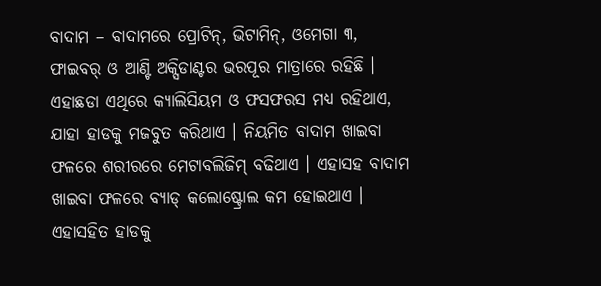ବାଦାମ – ବାଦାମରେ ପ୍ରୋଟିନ୍, ଭିଟାମିନ୍, ଓମେଗା ୩, ଫାଇବର୍ ଓ ଆଣ୍ଟି ଅକ୍ସିଡାଣ୍ଟର ଭରପୂର ମାତ୍ରାରେ ରହିଛି । ଏହାଛଡା ଏଥିରେ କ୍ୟାଲିସିୟମ ଓ ଫସଫରସ ମଧ୍ୟ ରହିଥାଏ, ଯାହା ହାଡକୁ ମଜବୁତ କରିଥାଏ । ନିୟମିତ ବାଦାମ ଖାଇବା ଫଳରେ ଶରୀରରେ ମେଟାବଲିଜିମ୍ ବଢିଥାଏ । ଏହାସହ ବାଦାମ ଖାଇବା ଫଳରେ ବ୍ୟାଡ୍ କଲୋଷ୍ଟ୍ରୋଲ କମ ହୋଇଥାଏ । ଏହାସହିତ ହାଡକୁ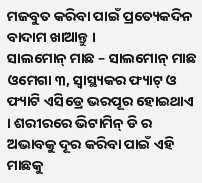ମଜବୁତ କରିବା ପାଇଁ ପ୍ରତ୍ୟେକଦିନ ବାଦାମ ଖାଆନ୍ତୁ ।
ସାଲମୋନ୍ ମାଛ – ସାଲମୋନ୍ ମାଛ ଓମେଗା ୩, ସ୍ୱାସ୍ଥ୍ୟକର ଫ୍ୟାଟ୍ ଓ ଫ୍ୟାଟି ଏସିଡ୍ରେ ଭରପୂର ହୋଇଥାଏ । ଶରୀରରେ ଭିଟାମିନ୍ ଡି ର ଅଭାବକୁ ଦୂର କରିବା ପାଇଁ ଏହି ମାଛକୁ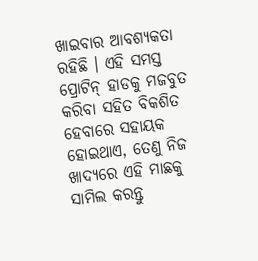ଖାଇବାର ଆବଶ୍ୟକତା ରହିଛି । ଏହି ସମସ୍ତ ପ୍ରୋଟିନ୍ ହାଡକୁ ମଜବୁତ କରିବା ସହିତ ବିକଶିତ ହେବାରେ ସହାୟକ ହୋଇଥାଏ, ତେଣୁ ନିଜ ଖାଦ୍ୟରେ ଏହି ମାଛକୁ ସାମିଲ କରନ୍ତୁ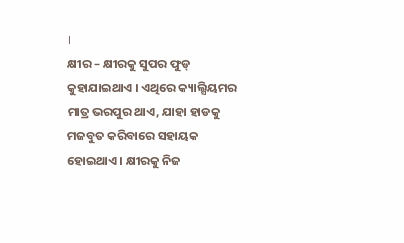।
କ୍ଷୀର – କ୍ଷୀରକୁ ସୁପର ଫୁଡ୍ କୁହାଯାଇଥାଏ । ଏଥିରେ କ୍ୟାଲ୍ସିୟମର ମାତ୍ର ଭରପୁର ଥାଏ, ଯାହା ହାଡକୁ ମଜବୁତ କରିବାରେ ସହାୟକ ହୋଇଥାଏ । କ୍ଷୀରକୁ ନିଜ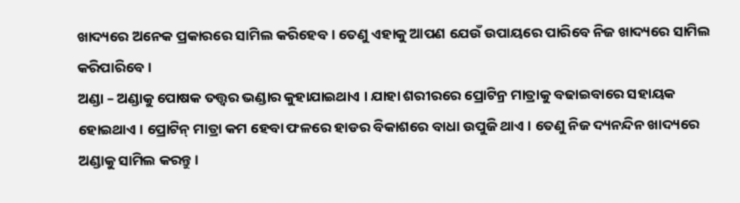ଖାଦ୍ୟରେ ଅନେକ ପ୍ରକାରରେ ସାମିଲ କରିହେବ । ତେଣୁ ଏହାକୁ ଆପଣ ଯେଉଁ ଉପାୟରେ ପାରିବେ ନିଜ ଖାଦ୍ୟରେ ସାମିଲ କରିପାରିବେ ।
ଅଣ୍ଡା – ଅଣ୍ଡାକୁ ପୋଷକ ତତ୍ତ୍ୱର ଭଣ୍ଡାର କୁହାଯାଇଥାଏ । ଯାହା ଶରୀରରେ ପ୍ରୋଟିନ୍ର ମାତ୍ରାକୁ ବଢାଇବାରେ ସହାୟକ ହୋଇଥାଏ । ପ୍ରୋଟିନ୍ ମାତ୍ରା କମ ହେବା ଫଳରେ ହାଡର ବିକାଶରେ ବାଧା ଉପୁଜି ଥାଏ । ତେଣୁ ନିଜ ଦ୍ୟନନ୍ଦିନ ଖାଦ୍ୟରେ ଅଣ୍ଡାକୁ ସାମିଲ କରନ୍ତୁ ।